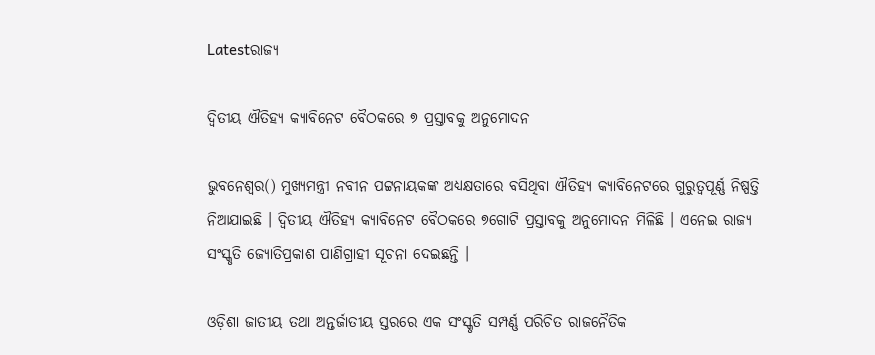Latestରାଜ୍ୟ

ଦ୍ୱିତୀୟ ଐତିହ୍ୟ କ୍ୟାବିନେଟ ବୈଠକରେ ୭ ପ୍ରସ୍ତାବକୁ ଅନୁମୋଦନ

ଭୁବନେଶ୍ୱର() ମୁଖ୍ୟମନ୍ତ୍ରୀ ନବୀନ ପଟ୍ଟନାୟକଙ୍କ ଅଧ୍ୟକ୍ଷତାରେ ବସିଥିବା ଐତିହ୍ୟ କ୍ୟାବିନେଟରେ ଗୁରୁତ୍ୱପୂର୍ଣ୍ଣ ନିଷ୍ପତ୍ତି ନିଆଯାଇଛି । ଦ୍ୱିତୀୟ ଐତିହ୍ୟ କ୍ୟାବିନେଟ ବୈଠକରେ ୭ଗୋଟି ପ୍ରସ୍ତାବକୁ ଅନୁମୋଦନ ମିଳିଛି । ଏନେଇ ରାଜ୍ୟ ସଂସ୍କୃତି ଜ୍ୟୋତିପ୍ରକାଶ ପାଣିଗ୍ରାହୀ ସୂଚନା ଦେଇଛନ୍ତି ।

ଓଡ଼ିଶା ଜାତୀୟ ତଥା ଅନ୍ତର୍ଜାତୀୟ ସ୍ତରରେ ଏକ ସଂସ୍କୃତି ସମ୍ପର୍ଣ୍ଣ ପରିଚିତ ରାଜନୈତିକ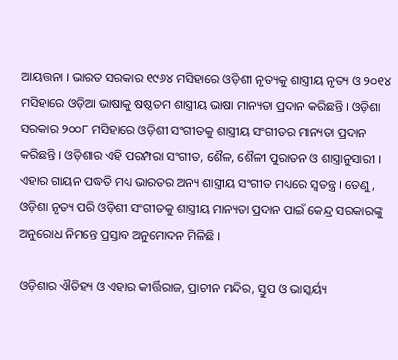ଆୟତ୍ତନା । ଭାରତ ସରକାର ୧୯୬୪ ମସିହାରେ ଓଡ଼ିଶୀ ନୃତ୍ୟକୁ ଶାସ୍ତ୍ରୀୟ ନୃତ୍ୟ ଓ ୨୦୧୪ ମସିହାରେ ଓଡ଼ିଆ ଭାଷାକୁ ଷଷ୍ଠତମ ଶାସ୍ତ୍ରୀୟ ଭାଷା ମାନ୍ୟତା ପ୍ରଦାନ କରିଛନ୍ତି । ଓଡ଼ିଶା ସରକାର ୨୦୦୮ ମସିହାରେ ଓଡ଼ିଶୀ ସଂଗୀତକୁ ଶାସ୍ତ୍ରୀୟ ସଂଗୀତର ମାନ୍ୟତା ପ୍ରଦାନ କରିଛନ୍ତି । ଓଡ଼ିଶାର ଏହି ପରମ୍ପରା ସଂଗୀତ, ଶୈଳ, ଶୈଳୀ ପୁରାତନ ଓ ଶାସ୍ତ୍ରାନୁସାରୀ । ଏହାର ଗାୟନ ପଦ୍ଧତି ମଧ୍ୟ ଭାରତର ଅନ୍ୟ ଶାସ୍ତ୍ରୀୟ ସଂଗୀତ ମଧ୍ୟରେ ସ୍ୱତନ୍ତ୍ର । ତେଣୁ, ଓଡ଼ିଶା ନୃତ୍ୟ ପରି ଓଡ଼ିଶୀ ସଂଗୀତକୁ ଶାସ୍ତ୍ରୀୟ ମାନ୍ୟତା ପ୍ରଦାନ ପାଇଁ କେନ୍ଦ୍ର ସରକାରଙ୍କୁ ଅନୁରୋଧ ନିମନ୍ତେ ପ୍ରସ୍ତାବ ଅନୁମୋଦନ ମିଳିଛି ।

ଓଡ଼ିଶାର ଐତିହ୍ୟ ଓ ଏହାର କୀର୍ତ୍ତିରାଜ, ପ୍ରାଚୀନ ମନ୍ଦିର, ସ୍ତୁପ ଓ ଭାସ୍କର୍ୟ୍ୟ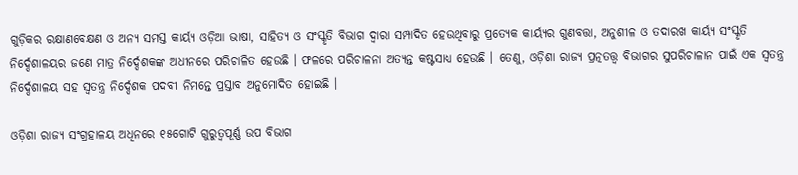ଗୁଡ଼ିକର ରକ୍ଷାଣବେକ୍ଷଣ ଓ ଅନ୍ୟ ସମସ୍ତ କାର୍ୟ୍ୟ ଓଡ଼ିଆ ଭାଷା, ସାହିତ୍ୟ ଓ ସଂସ୍କୃତି ବିଭାଗ ଦ୍ୱାରା ସମ୍ପାଦିତ ହେଉଥିବାରୁ ପ୍ରତ୍ୟେକ କାର୍ୟ୍ୟର ଗୁଣବତ୍ତା, ଅନୁଶୀଳ ଓ ତଦାରଖ କାର୍ୟ୍ୟ ସଂସ୍କୃତି ନିର୍ଦ୍ଦେଶାଳୟର ଜଣେ ମାତ୍ର ନିର୍ଦ୍ଦେଶକଙ୍କ ଅଧୀନରେ ପରିଚାଳିତ ହେଉଛି । ଫଳରେ ପରିଚାଳନା ଅତ୍ୟନ୍ତ କଷ୍ଟସାଧ୍ୟ ହେଉଛି । ତେଣୁ, ଓଡ଼ିଶା ରାଜ୍ୟ ପ୍ରତ୍ନତତ୍ତ୍ୱ ବିଭାଗର ସୁପରିଚାଳାନ ପାଇଁ ଏକ ସ୍ୱତନ୍ତ୍ର ନିର୍ଦ୍ଦେଶାଳୟ ସହ ସ୍ୱତନ୍ତ୍ର ନିର୍ଦ୍ଦେଶକ ପଦବୀ ନିମନ୍ତେ ପ୍ରସ୍ତାବ ଅନୁମୋଦିତ ହୋଇଛି ।

ଓଡ଼ିଶା ରାଜ୍ୟ ସଂଗ୍ରହାଳୟ ଅଧିନରେ ୧୫ଗୋଟି ଗୁରୁତ୍ୱପୂର୍ଣ୍ଣ ଉପ ବିଭାଗ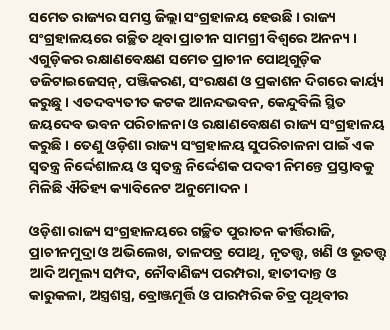ସମେତ ରାଜ୍ୟର ସମସ୍ତ ଜିଲ୍ଲା ସଂଗ୍ରହାଳୟ ହେଉଛି । ରାଜ୍ୟ ସଂଗ୍ରହାଳୟରେ ଗଚ୍ଛିତ ଥିବା ପ୍ରାଚୀନ ସାମଗ୍ରୀ ବିଶ୍ୱରେ ଅନନ୍ୟ । ଏଗୁଡ଼ିକର ରକ୍ଷାଣବେକ୍ଷଣ ସମେତ ପ୍ରାଚୀନ ପୋଥିଗୁଡ଼ିକ ଡଜିଟାଇଜେସନ୍, ପଞ୍ଜିକରଣ, ସଂରକ୍ଷଣ ଓ ପ୍ରକାଶନ ଦିଗରେ କାର୍ୟ୍ୟ କରୁଛୁ । ଏତଦବ୍ୟତୀତ କଟକ ଆନନ୍ଦଭବନ, କେନ୍ଦୁବିଲି ସ୍ଥିତ ଜୟଦେବ ଭବନ ପରିଚାଳନା ଓ ରକ୍ଷାଣବେକ୍ଷଣ ରାଜ୍ୟ ସଂଗ୍ରହାଳୟ କରୁଛି । ତେଣୁ ଓଡ଼ିଶା ରାଜ୍ୟ ସଂଗ୍ରହାଳୟ ସୁପରିଚାଳନା ପାଇଁ ଏକ ସ୍ୱତନ୍ତ୍ର ନିର୍ଦ୍ଦେଶାଳୟ ଓ ସ୍ୱତନ୍ତ୍ର ନିର୍ଦ୍ଦେଶକ ପଦବୀ ନିମନ୍ତେ ପ୍ରସ୍ତାବକୁ ମିଳିଛି ଐତିହ୍ୟ କ୍ୟାବିନେଟ ଅନୁମୋଦନ ।

ଓଡ଼ିଶା ରାଜ୍ୟ ସଂଗ୍ରହାଳୟରେ ଗଚ୍ଛିତ ପୁରାତନ କୀର୍ତ୍ତିରାଜି, ପ୍ରାଚୀନମୁଦ୍ରା ଓ ଅଭିଲେଖ, ତାଳପତ୍ର ପୋଥି, ନୃତତ୍ତ୍ୱ, ଖଣି ଓ ଭୂତତ୍ତ୍ୱ ଆଦି ଅମୂଲ୍ୟ ସମ୍ପଦ, ନୌବାଣିଜ୍ୟ ପରମ୍ପରା, ହାତୀଦାନ୍ତ ଓ କାରୁକଳା, ଅସ୍ତ୍ରଶସ୍ତ୍ର, ବ୍ରୋଞ୍ଜମୂର୍ତ୍ତି ଓ ପାରମ୍ପରିକ ଚିତ୍ର ପୃଥିବୀର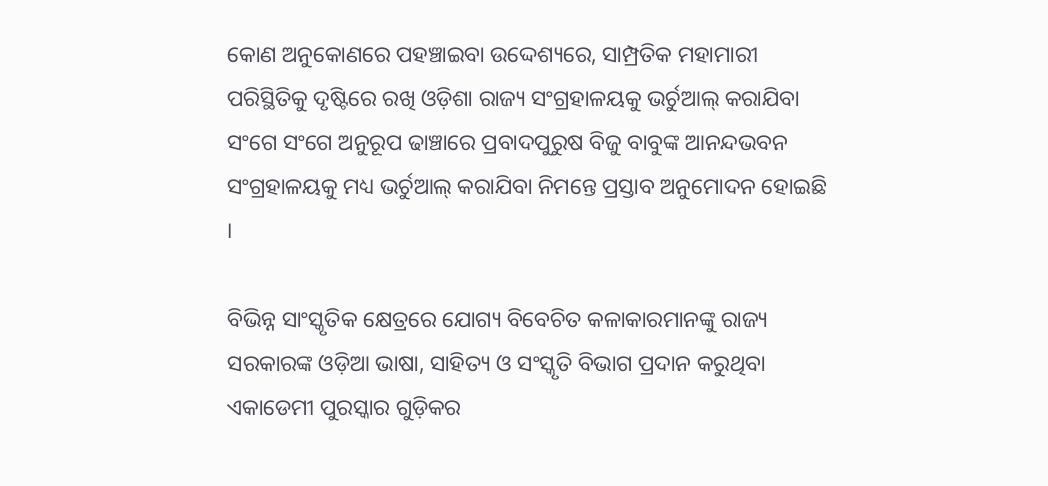କୋଣ ଅନୁକୋଣରେ ପହଞ୍ଚାଇବା ଉଦ୍ଦେଶ୍ୟରେ, ସାମ୍ପ୍ରତିକ ମହାମାରୀ ପରିସ୍ଥିତିକୁ ଦୃଷ୍ଟିରେ ରଖି ଓଡ଼ିଶା ରାଜ୍ୟ ସଂଗ୍ରହାଳୟକୁ ଭର୍ଚୁଆଲ୍ କରାଯିବା ସଂଗେ ସଂଗେ ଅନୁରୂପ ଢାଞ୍ଚାରେ ପ୍ରବାଦପୁରୁଷ ବିଜୁ ବାବୁଙ୍କ ଆନନ୍ଦଭବନ ସଂଗ୍ରହାଳୟକୁ ମଧ୍ୟ ଭର୍ଚୁଆଲ୍ କରାଯିବା ନିମନ୍ତେ ପ୍ରସ୍ତାବ ଅନୁମୋଦନ ହୋଇଛି ।

ବିଭିନ୍ନ ସାଂସ୍କୃତିକ କ୍ଷେତ୍ରରେ ଯୋଗ୍ୟ ବିବେଚିତ କଳାକାରମାନଙ୍କୁ ରାଜ୍ୟ ସରକାରଙ୍କ ଓଡ଼ିଆ ଭାଷା, ସାହିତ୍ୟ ଓ ସଂସ୍କୃତି ବିଭାଗ ପ୍ରଦାନ କରୁଥିବା ଏକାଡେମୀ ପୁରସ୍କାର ଗୁଡ଼ିକର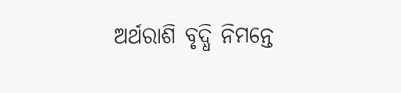ଅର୍ଥରାଶି ବୃଦ୍ଧି ନିମନ୍ତେ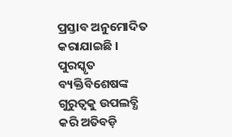ପ୍ରସ୍ତାବ ଅନୁମୋଦିତ କରାଯାଇଛି । ପୁରସ୍କୃତ ବ୍ୟକ୍ତିବିଶେଷଙ୍କ ଗୁରୁତ୍ୱକୁ ଉପଲବ୍ଧି କରି ଅତିବଡ଼ି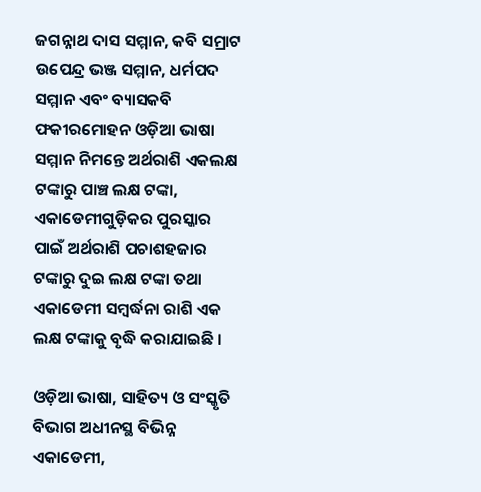ଜଗନ୍ନାଥ ଦାସ ସମ୍ମାନ, କବି ସମ୍ରାଟ ଉପେନ୍ଦ୍ର ଭଞ୍ଜ ସମ୍ମାନ, ଧର୍ମପଦ ସମ୍ମାନ ଏବଂ ବ୍ୟାସକବି ଫକୀରମୋହନ ଓଡ଼ିଆ ଭାଷା ସମ୍ମାନ ନିମନ୍ତେ ଅର୍ଥରାଶି ଏକଲକ୍ଷ ଟଙ୍କାରୁ ପାଞ୍ଚ ଲକ୍ଷ ଟଙ୍କା, ଏକାଡେମୀଗୁଡ଼ିକର ପୁରସ୍କାର ପାଇଁ ଅର୍ଥରାଶି ପଚାଶହଜାର ଟଙ୍କାରୁ ଦୁଇ ଲକ୍ଷ ଟଙ୍କା ତଥା ଏକାଡେମୀ ସମ୍ବର୍ଦ୍ଧନା ରାଶି ଏକ ଲକ୍ଷ ଟଙ୍କାକୁ ବୃଦ୍ଧି କରାଯାଇଛି ।

ଓଡ଼ିଆ ଭାଷା, ସାହିତ୍ୟ ଓ ସଂସ୍କୃତି ବିଭାଗ ଅଧୀନସ୍ଥ ବିଭିନ୍ନ ଏକାଡେମୀ,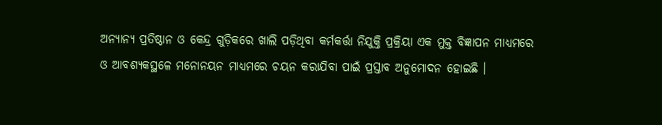ଅନ୍ୟାନ୍ୟ ପ୍ରତିଷ୍ଠାନ ଓ କେନ୍ଦ୍ର ଗୁଡ଼ିକରେ ଖାଲି ପଡ଼ିଥିବା କର୍ମକର୍ତ୍ତା ନିଯୁକ୍ତି ପ୍ରକ୍ରିୟା ଏକ ମୁକ୍ତ ବିଜ୍ଞାପନ ମାଧ୍ୟମରେ ଓ ଆବଶ୍ୟକସ୍ଥଳେ ମନୋନୟନ ମାଧ୍ୟମରେ ଚୟନ କରାଯିବା ପାଇଁ ପ୍ରସ୍ତାବ ଅନୁମୋଦନ ହୋଇଛି ।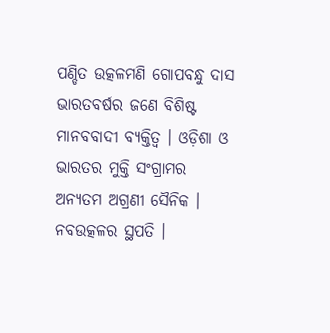ପଣ୍ଡିତ ଉତ୍କଳମଣି ଗୋପବନ୍ଧୁ ଦାସ ଭାରତବର୍ଷର ଜଣେ ବିଶିଷ୍ଟ ମାନବବାଦୀ ବ୍ୟକ୍ତିତ୍ୱ । ଓଡ଼ିଶା ଓ ଭାରତର ମୁକ୍ତି ସଂଗ୍ରାମର ଅନ୍ୟତମ ଅଗ୍ରଣୀ ସୈନିକ । ନବଉତ୍କଳର ସ୍ଥପତି ।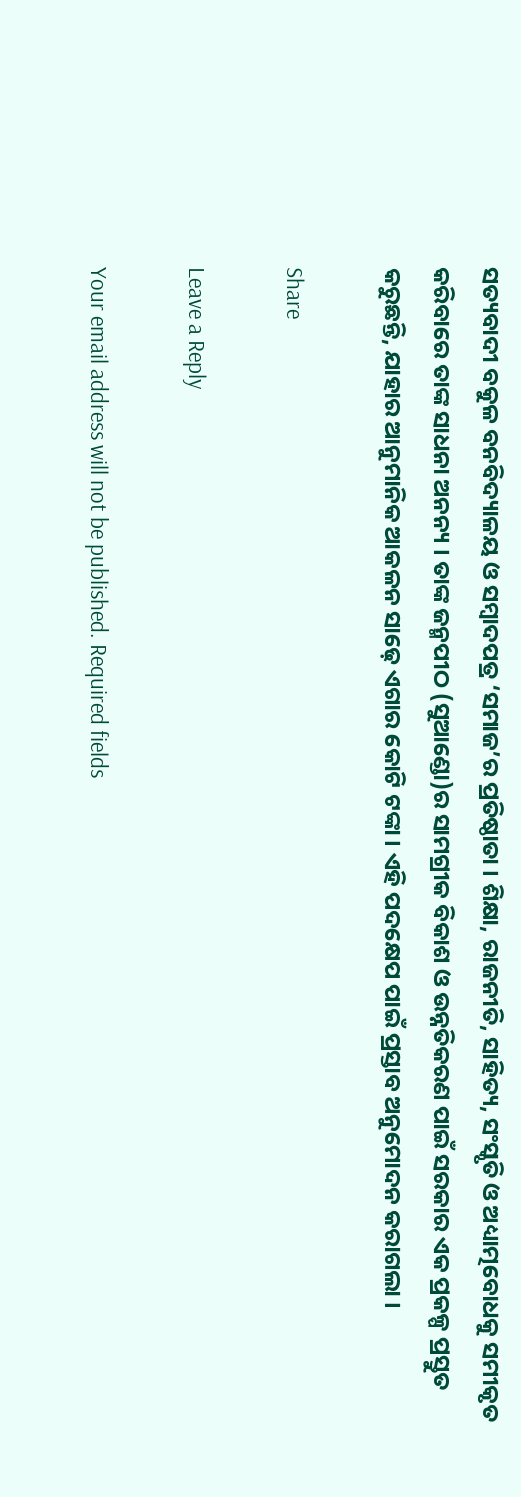ସତ୍ୟବାଦୀ ବକୁଳ ବନବିଦ୍ୟାଳୟ ଓ ସମ୍ବାଦପତ୍ର ‘ସମାଜ’ର ପ୍ରତିଷ୍ଠାତା । ଶିକ୍ଷା, ରାଜନୀତି, ସାହିତ୍ୟ, ସଂସ୍କୃତି ଓ ଅଧ୍ୟାତ୍ମବୋଧକୁ ସମୀକୃତ କରିବାରେ ତାଙ୍କ ସାଧନା ଅନନ୍ୟ । ତାଙ୍କ ଜନ୍ମପୀଠ (ସୁଆଣ୍ଡୋ)ର ସାମଗ୍ରୀକ ବିକାଶ ଓ ଉନ୍ନତିକରଣ ପାଇଁ ସରକାର ଏକ ପ୍ରକଳ୍ପ ପ୍ରସ୍ତୁତ କରୁଛନ୍ତି, ଯାହାର ଆନୁମାନିକ ଆକଳନ ସାଢ଼େ ଏଗାର କୋଟି ଟଙ୍କା । ଏହି ପଦକ୍ଷେପ ପାଇଁ ପ୍ରସ୍ତାବ ଅନୁମୋଦନ କରାଗଲା ।

Share

Leave a Reply

Your email address will not be published. Required fields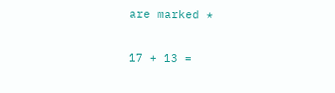are marked *

17 + 13 =